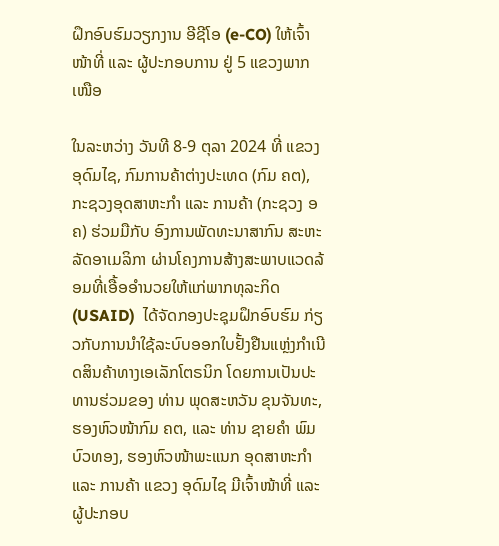ຝຶກອົບຮົມວຽກງານ ອີຊີໂອ (e-CO) ໃຫ້ເຈົ້າໜ້າທີ່ ແລະ ຜູ້ປະກອບການ ຢູ່ 5 ແຂວງພາກເໜືອ

ໃນລະຫວ່າງ ວັນທີ 8-9 ຕຸລາ 2024 ທີ່ ແຂວງ ອຸດົມໄຊ, ກົມການຄ້າຕ່າງປະເທດ (ກົມ ຄຕ), ກະຊວງອຸດສາຫະກໍາ ແລະ ການຄ້າ (ກະຊວງ ອຄ) ຮ່ວມມືກັບ ອົງການພັດທະນາສາກົນ ສະຫະລັດອາເມລິກາ ຜ່ານໂຄງການສ້າງສະພາບແວດລ້ອມທີ່ເອື້ອອຳນວຍໃຫ້ແກ່ພາກທຸລະກິດ (USAID)  ໄດ້ຈັດກອງປະຊຸມຝຶກອົບຮົມ ກ່ຽວກັບການນຳໃຊ້ລະບົບອອກໃບຢັ້ງຢືນແຫຼ່ງກຳເນີດສິນຄ້າທາງເອເລັກໂຕຣນິກ ໂດຍການເປັນປະທານຮ່ວມຂອງ ທ່ານ ພຸດສະຫວັນ ຂຸນຈັນທະ, ຮອງຫົວໜ້າກົມ ຄຕ, ແລະ ທ່ານ ຊາຍຄໍາ ພົມບົວທອງ, ຮອງຫົວໜ້າພະແນກ ອຸດສາຫະກໍາ ແລະ ການຄ້າ ແຂວງ ອຸດົມໄຊ ມີເຈົ້າໜ້າທີ່ ແລະ ຜູ້ປະກອບ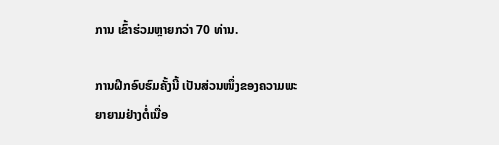ການ ເຂົ້າຮ່ວມຫຼາຍກວ່າ 70 ທ່ານ.

ການຝຶກອົບຮົມຄັ້ງນີ້ ເປັນສ່ວນໜຶ່ງຂອງຄວາມພະຍາຍາມຢ່າງຕໍ່ເນື່ອ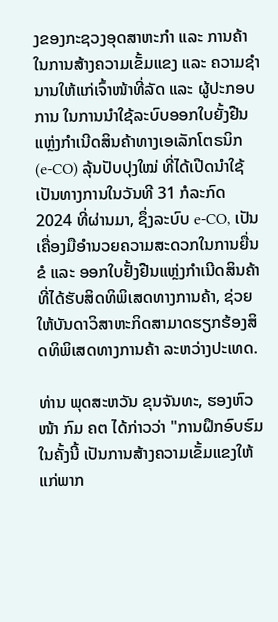ງຂອງກະຊວງອຸດສາຫະກຳ ແລະ ການຄ້າ ໃນການສ້າງຄວາມເຂັ້ມແຂງ ແລະ ຄວາມຊໍານານໃຫ້ແກ່ເຈົ້າໜ້າທີ່ລັດ ແລະ ຜູ້ປະກອບການ ໃນການນຳໃຊ້ລະບົບອອກໃບຍັ້ງຢືນແຫຼ່ງກຳເນີດສິນຄ້າທາງເອເລັກໂຕຣນິກ (e-CO) ລຸ້ນປັບປຸງໃໝ່ ທີ່ໄດ້ເປີດນໍາໃຊ້ເປັນທາງການໃນວັນທີ 31 ກໍລະກົດ 2024 ທີ່ຜ່ານມາ, ຊຶ່ງລະບົບ e-CO, ເປັນເຄື່ອງມືອຳນວຍຄວາມສະດວກໃນການຍື່ນຂໍ ແລະ ອອກໃບຢັ້ງຢືນແຫຼ່ງກຳເນີດສິນຄ້າ ທີ່ໄດ້ຮັບສິດທິພິເສດທາງການຄ້າ, ຊ່ວຍໃຫ້ບັນດາວິສາຫະກິດສາມາດຮຽກຮ້ອງສິດທິພິເສດທາງການຄ້າ ລະຫວ່າງປະເທດ.

ທ່ານ ພຸດສະຫວັນ ຂຸນຈັນທະ, ຮອງຫົວໜ້າ ກົມ ຄຕ ໄດ້ກ່າວວ່າ "ການຝຶກອົບຮົມໃນຄັ້ງນີ້ ເປັນການສ້າງຄວາມເຂັ້ມແຂງໃຫ້ແກ່ພາກ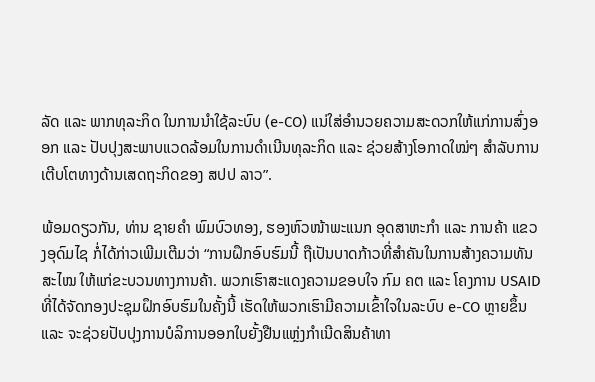ລັດ ແລະ ພາກທຸລະກິດ ໃນການນຳໃຊ້ລະບົບ (e-CO) ແນ່ໃສ່ອໍານວຍຄວາມສະດວກໃຫ້ແກ່ການສົ່ງອອກ ແລະ ປັບປຸງສະພາບແວດລ້ອມໃນການດຳເນີນທຸລະກິດ ແລະ ຊ່ວຍສ້າງໂອກາດໃໝ່ໆ ສຳລັບການເຕີບໂຕທາງດ້ານເສດຖະກິດຂອງ ສປປ ລາວ”.

ພ້ອມດຽວກັນ, ທ່ານ ຊາຍຄຳ ພົມບົວທອງ, ຮອງຫົວໜ້າພະແນກ ອຸດສາຫະກໍາ ແລະ ການຄ້າ ແຂວງອຸດົມໄຊ ກໍ່ໄດ້ກ່າວເພີມເຕີມວ່າ “ການຝຶກອົບຮົມນີ້ ຖືເປັນບາດກ້າວທີ່ສຳຄັນໃນການສ້າງຄວາມທັນສະໄໝ ໃຫ້ແກ່ຂະບວນທາງການຄ້າ. ພວກເຮົາສະແດງຄວາມຂອບໃຈ ກົມ ຄຕ ແລະ ໂຄງການ USAID ທີ່ໄດ້ຈັດກອງປະຊຸມຝຶກອົບຮົມໃນຄັ້ງນີ້ ເຮັດໃຫ້ພວກເຮົາມີຄວາມເຂົ້າໃຈໃນລະບົບ e-CO ຫຼາຍຂຶ້ນ ແລະ ຈະຊ່ວຍປັບປຸງການບໍລິການອອກໃບຍັ້ງຢືນແຫຼ່ງກໍາເນີດສິນຄ້າທາ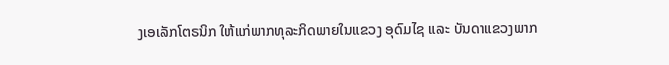ງເອເລັກໂຕຣນິກ ໃຫ້ແກ່ພາກທຸລະກິດພາຍໃນແຂວງ ອຸດົມໄຊ ແລະ ບັນດາແຂວງພາກ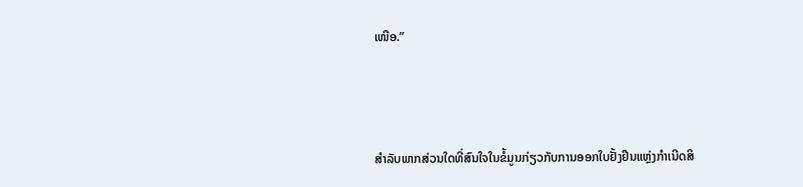ເໜືອ.”



ສໍາລັບພາກສ່ວນໃດທີ່ສົນໃຈໃນຂໍ້ມູນກ່ຽວກັບການອອກໃບຢັ້ງຢືນແຫຼ່ງກໍາເນີດສິ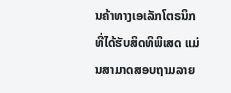ນຄ້າທາງເອເລັກໂຕຣນິກ ທີ່ໄດ້ຮັບສິດທິພິເສດ ແມ່ນສາມາດສອບຖາມລາຍ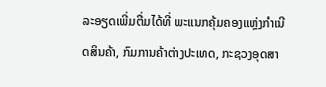ລະອຽດເພີ່ມຕື່ມໄດ້ທີ່ ພະແນກຄຸ້ມຄອງແຫຼ່ງກຳເນີດສິນຄ້າ, ກົມການຄ້າຕ່າງປະເທດ, ກະຊວງອຸດສາ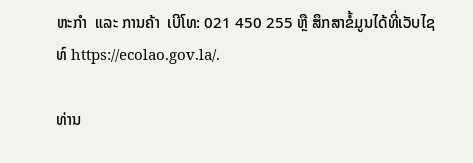ຫະກຳ  ແລະ ການຄ້າ  ເບີໂທ: 021 450 255 ຫຼື ສຶກສາຂໍ້ມູນໄດ້ທີ່ເວັບໄຊທ໌ https://ecolao.gov.la/.

ທ່ານ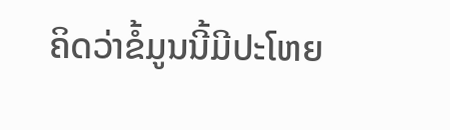ຄິດວ່າຂໍ້ມູນນີ້ມີປະໂຫຍ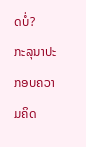ດບໍ່?
ກະລຸນາປະກອບຄວາມຄິດ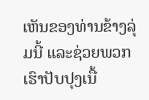ເຫັນຂອງທ່ານຂ້າງລຸ່ມນີ້ ແລະຊ່ວຍພວກເຮົາປັບປຸງເນື້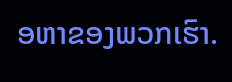ອຫາຂອງພວກເຮົາ.